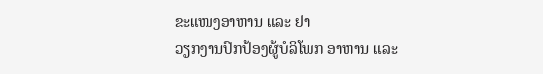ຂະແໜງອາຫານ ແລະ ຢາ
ວຽກງານປົກປ້ອງຜູ້ບໍລິໂພກ ອາຫານ ແລະ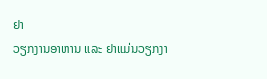ຢາ
ວຽກງານອາຫານ ແລະ ຢາແມ່ນວຽກງາ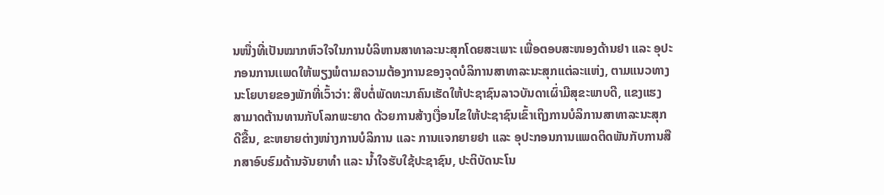ນໜື່ງທີ່ເປັນໝາກຫົວໃຈໃນການບໍລິຫານສາທາລະນະສຸກໂດຍສະເພາະ ເພື່ອຕອບສະໜອງດ້ານຢາ ແລະ ອຸປະກອນການເເພດໃຫ້ພຽງພໍຕາມຄວາມຕ້ອງການຂອງຈຸດບໍລິການສາທາລະນະສຸກແຕ່ລະແຫ່ງ, ຕາມແນວທາງນະໂຍບາຍຂອງພັກທີ່ເວົ້າວ່າ: ສືບຕໍ່ພັດທະນາຄົນເຮັດໃຫ້ປະຊາຊົນລາວບັນດາເຜົ່າມີສຸຂະພາບດີ, ແຂງແຮງສາມາດຕ້ານທານກັບໂລກພະຍາດ ດ້ວຍການສ້າງເງື່ອນໄຂໃຫ້ປະຊາຊົນເຂົ້າເຖິງການບໍລິການສາທາລະນະສຸກດີຂື້ນ, ຂະຫຍາຍຕ່າງໜ່າງການບໍລິການ ແລະ ການແຈກຍາຍຢາ ແລະ ອຸປະກອນການແພດຕິດພັນກັບການສືກສາອົບຮົມດ້ານຈັນຍາທຳ ແລະ ນ້ຳໃຈຮັບໃຊ້ປະຊາຊົນ, ປະຕິບັດນະໂນ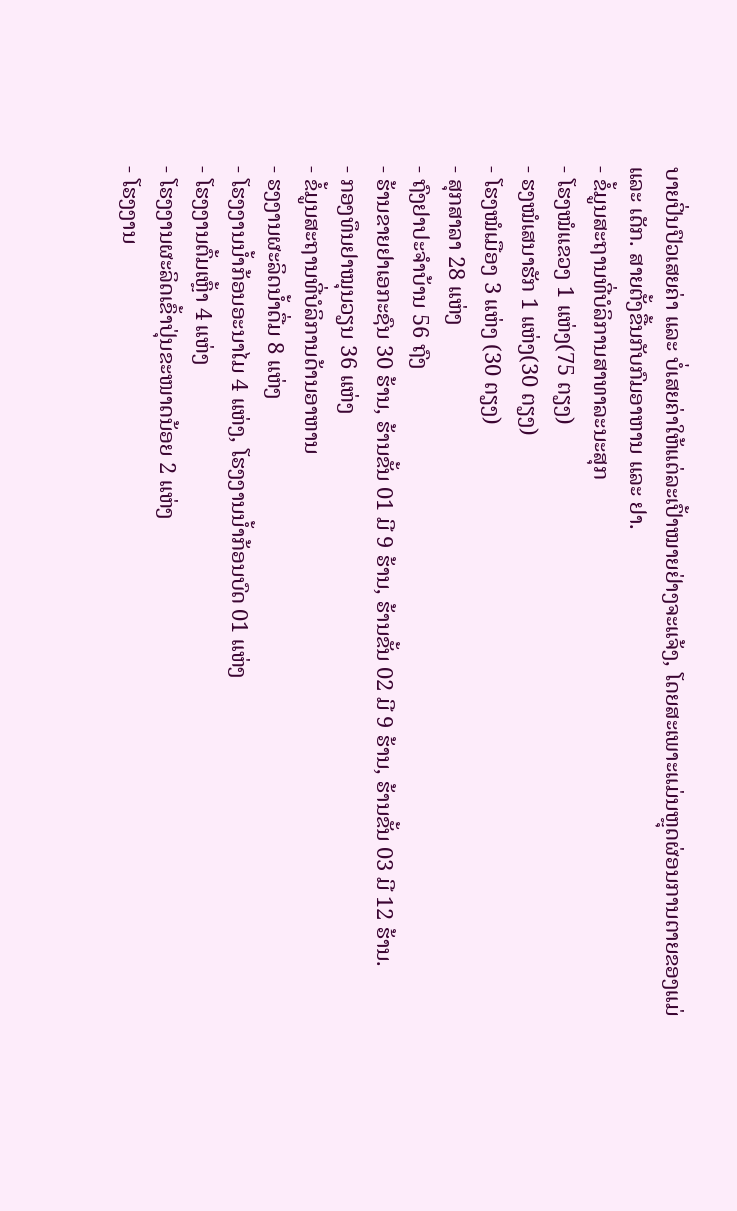ບາຍປິ່ນປົວເສຍຄ່າ ແລະ ບໍ່ເສຍຄ່າໃຫ້ແຕ່ລະເປົ້າໝາຍຢ່າງຈະແຈ້ງ, ໂດຍສະເພາະແມ່ນຫຼຸດຜ່ອນການຕາຍຂອງແມ່ ແລະ ເດັກ. ສາຍຕັ້ງຂື້ນກັບກົມອາຫານ ແລະ ຢາ.
- ຂໍ້ມູນສະຖານທີ່ບໍລິການສາທາລະນະສຸກ
- ໂຮງໝໍແຂວງ 1 ແຫ່ງ(75 ຕຽງ)
- ຮງໝໍເສນາຮັກ 1 ແຫ່ງ(30 ຕຽງ)
- ໂຮງໝໍເມືອງ 3 ແຫ່ງ (30 ຕຽງ)
- ສຸກສາລາ 28 ແຫ່ງ
- ຖົງຢາປະຈໍາບ້ານ 56 ຖົງ
- ຮ້ານຂາຍຢາເອກະຊົນ 30 ຮ້ານ, ຮ້ານຂັ້ນ 01 ມີ 9 ຮ້ານ, ຮ້ານຂັ້ນ 02 ມີ 9 ຮ້ານ, ຮ້ານຂັ້ນ 03 ມີ 12 ຮ້ານ.
- ກອງທຶນຢາໝຸນວຽນ 36 ແຫ່ງ
- ຂໍ້ມູນສະຖານທີ່ບໍລິການດ້ານອາຫານ
- ຮງງານຜະລິດນໍ້າດື່ມ 8 ແຫ່ງ
- ໂຮງງານນໍ້າກ້ອນອະນາໄມ 4 ແຫ່ງ, ໂຮງງານນໍ້າກ້ອນບົດ 01 ແຫ່ງ
- ໂຮງງານຕົ້ມເຫຼົ້າ 4 ແຫ່ງ
- ໂຮງງານຜະລິດເຂົ້າປຸ່ນຂະໜາດນ້ອຍ 2 ແຫ່ງ
- ໂຮງງານ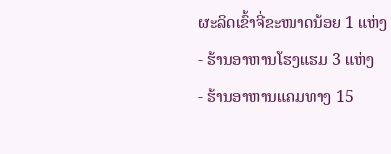ຜະລິດເຂົ້າຈີ່ຂະໜາດນ້ອຍ 1 ແຫ່ງ
- ຮ້ານອາຫານໂຮງແຮມ 3 ແຫ່ງ
- ຮ້ານອາຫານແຄມທາງ 15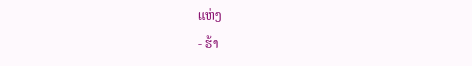ແຫ່ງ
- ຮ້າ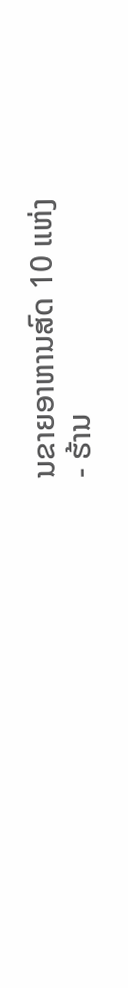ນຂາຍອາຫານສົດ 10 ແຫ່ງ
- ຮ້ານ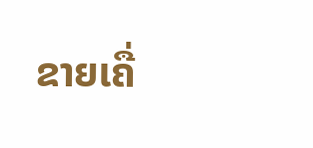ຂາຍເຄື່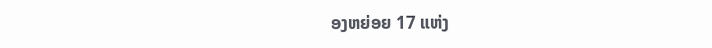ອງຫຍ່ອຍ 17 ແຫ່ງ